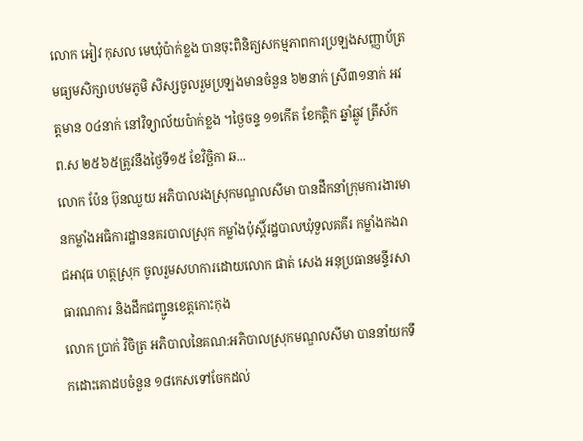លោក អៀវ កុសល មេឃុំប៉ាក់ខ្លង បានចុះពិនិត្យសកម្មភាពការប្រឡងសញ្ញាប័ត្រមធ្យមសិក្សាបឋមភូមិ សិស្សចូលរួមប្រឡងមានចំនួន ៦២នាក់ ស្រី៣១នាក់ អវត្តមាន ០៤នាក់ នៅវិទ្យាល័យប៉ាក់ខ្លង ។ថ្ងៃចន្ទ ១១កើត ខែកត្តិក ឆ្នាំឆ្លូវ ត្រីស័ក ព.ស ២៥៦៥ត្រូវនឹងថ្ងៃទី១៥ ខែវិច្ឆិកា ឆ...
លោក ប៉ែន ប៊ុនឈួយ អភិបាលរងស្រុកមណ្ឌលសីមា បានដឹកនាំក្រុមការងារមានកម្លាំងអធិការដ្ឋាននគរបាលស្រុក កម្លាំងប៉ុស្តិ៍រដ្ឋបាលឃុំទួលគគីរ កម្លាំងកងរាជអាវុធ ហត្ថស្រុក ចូលរួមសហការដោយលោក ផាត់ សេង អនុប្រធានមន្ទីរសាធារណការ និងដឹកជញ្ជូនខេត្តកោះកុង
លោក ប្រាក់ វិចិត្រ អភិបាលនៃគណ:អភិបាលស្រុកមណ្ឌលសីមា បាននាំយកទឹកដោះគោដបចំនួន ១៨កេសទៅចែកដល់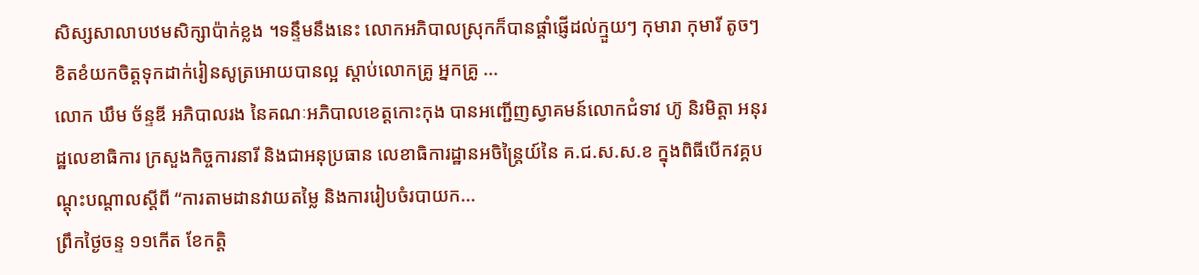សិស្សសាលាបឋមសិក្សាប៉ាក់ខ្លង ។ទន្ទឹមនឹងនេះ លោកអភិបាលស្រុកក៏បានផ្ដាំផ្ញើដល់ក្មួយៗ កុមារា កុមារី តូចៗ ខិតខំយកចិត្តទុកដាក់រៀនសូត្រអោយបានល្អ ស្ដាប់លោកគ្រូ អ្នកគ្រូ ...
លោក ឃឹម ច័ន្ទឌី អភិបាលរង នៃគណៈអភិបាលខេត្តកោះកុង បានអញ្ជើញស្វាគមន៍លោកជំទាវ ហ៊ូ និរមិត្តា អនុរដ្ឋលេខាធិការ ក្រសួងកិច្ចការនារី និងជាអនុប្រធាន លេខាធិការដ្ឋានអចិន្ត្រៃយ៍នៃ គ.ជ.ស.ស.ខ ក្នុងពិធីបើកវគ្គបណ្តុះបណ្តាលស្តីពី “ការតាមដានវាយតម្លៃ និងការរៀបចំរបាយក...
ព្រឹកថ្ងៃចន្ទ ១១កើត ខែកត្តិ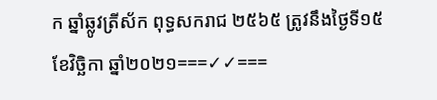ក ឆ្នាំឆ្លូវត្រីស័ក ពុទ្ធសករាជ ២៥៦៥ ត្រូវនឹងថ្ងៃទី១៥ ខែវិច្ឆិកា ឆ្នាំ២០២១===✓✓===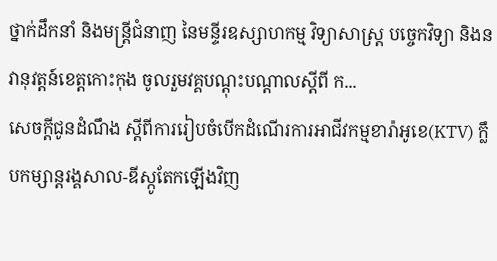ថ្នាក់ដឹកនាំ និងមន្ត្រីជំនាញ នៃមន្ទីរឧស្សាហកម្ម វិទ្យាសាស្រ្ត បច្ចេកវិទ្យា និងនវានុវត្តន៍ខេត្តកោះកុង ចូលរួមវគ្គបណ្តុះបណ្តាលស្តីពី ក...
សេចក្តីជូនដំណឹង ស្តីពីការរៀបចំបើកដំណើរការអាជីវកម្មខារ៉ាអូខេ(KTV) ក្លឹបកម្សាន្តរង្គសាល-ឌីស្កូតែកឡើងវិញ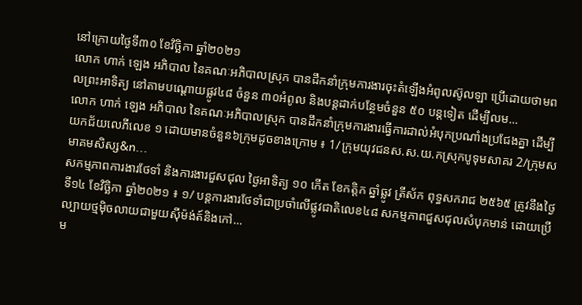នៅក្រោយថ្ងៃទី៣០ ខែវិច្ឆិកា ឆ្នាំ២០២១
លោក ហាក់ ឡេង អភិបាល នៃគណៈអភិបាលស្រុក បានដឹកនាំក្រុមការងារចុះតំឡើងអំពូលស៊ូលឡា ប្រើដោយថាមពលព្រះអាទិត្យ នៅតាមបណ្តោយផ្លូវ៤៨ ចំនួន ៣០អំពូល និងបន្តដាក់បន្ថែមចំនួន ៥០ បន្តទៀត ដើម្បីលម...
លោក ហាក់ ឡេង អភិបាល នៃគណៈអភិបាលស្រុក បានដឹកនាំក្រុមការងារធ្វើការដាល់អំបុកប្រណាំងប្រជែងគ្នា ដើម្បីយកជ័យលេភីលេខ ១ ដោយមានចំនួន៦ក្រុមដូចខាងក្រោម ៖ 1/ក្រុមយុវជនស.ស.យ.កស្រុកបូទុមសាគរ 2/ក្រុមសមាគមសិស្ស&n...
សកម្មភាពការងារថែទាំ និងការងារជួសជុល ថ្ងៃអាទិត្យ ១០ កើត ខែកត្តិក ឆ្នាំឆ្លូវ ត្រីស័ក ពុទ្ធសករាជ ២៥៦៥ ត្រូវនឹងថ្ងៃទី១៤ ខែវិច្ឆិកា ឆ្នាំ២០២១ ៖ ១/ បន្តការងារថែទាំជាប្រចាំលើផ្លូវជាតិលេខ៤៨ សកម្មភាពជួសជុលសំបុកមាន់ ដោយប្រើល្បាយថ្មម៉ិចលាយជាមួយស៊ីម៉ង់ត៍និងកៅ...
ម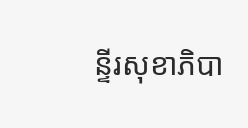ន្ទីរសុខាភិបា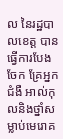ល នៃរដ្ឋបាលខេត្ត បានធ្វើការបែងចែក គ្រែអ្នកជំងឺ អាល់កុលនិងថ្នាំសម្លាប់មេរោគ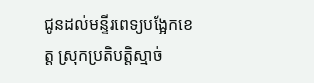ជូនដល់មន្ទីរពេទ្យបង្អែកខេត្ត ស្រុកប្រតិបត្តិស្មាច់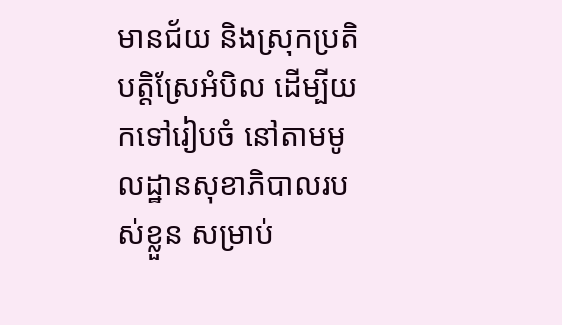មានជ័យ និងស្រុកប្រតិបត្តិស្រែអំបិល ដើម្បីយកទៅរៀបចំ នៅតាមមូលដ្ឋានសុខាភិបាលរបស់ខ្លួន សម្រាប់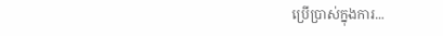ប្រើប្រាស់ក្នុងការ...